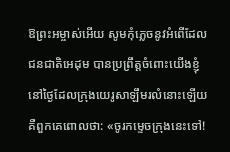ឱព្រះអម្ចាស់អើយ សូមកុំភ្លេចនូវអំពើដែលជនជាតិអេដុម បានប្រព្រឹត្តចំពោះយើងខ្ញុំ នៅថ្ងៃដែលក្រុងយេរូសាឡឹមរលំនោះឡើយ គឺពួកគេពោលថា: «ចូរកម្ទេចក្រុងនេះទៅ!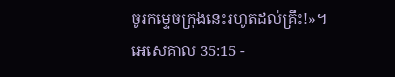ចូរកម្ទេចក្រុងនេះរហូតដល់គ្រឹះ!»។
អេសេគាល 35:15 -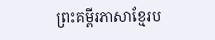ព្រះគម្ពីរភាសាខ្មែរប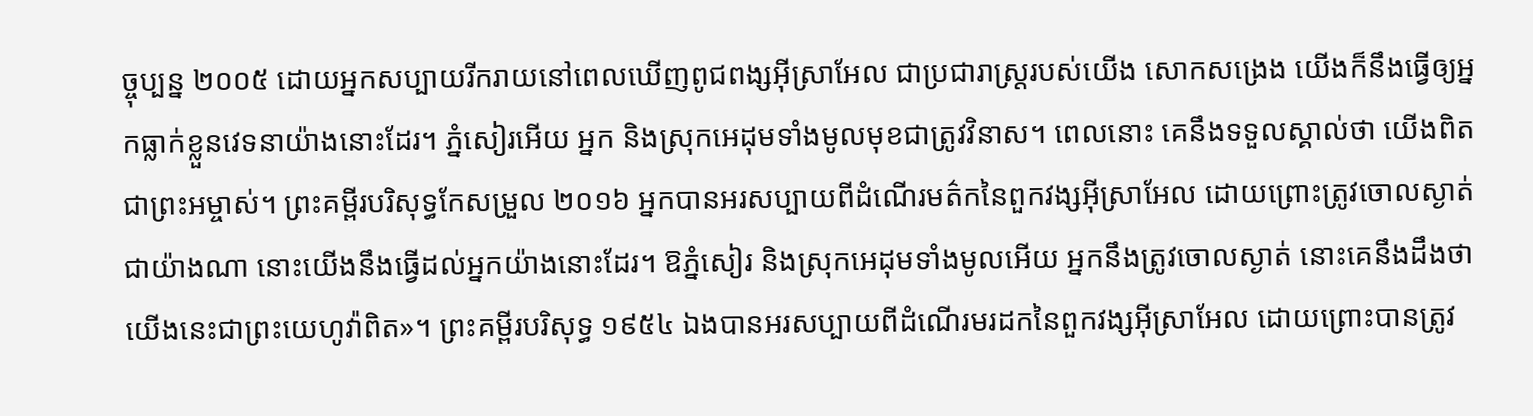ច្ចុប្បន្ន ២០០៥ ដោយអ្នកសប្បាយរីករាយនៅពេលឃើញពូជពង្សអ៊ីស្រាអែល ជាប្រជារាស្ត្ររបស់យើង សោកសង្រេង យើងក៏នឹងធ្វើឲ្យអ្នកធ្លាក់ខ្លួនវេទនាយ៉ាងនោះដែរ។ ភ្នំសៀរអើយ អ្នក និងស្រុកអេដុមទាំងមូលមុខជាត្រូវវិនាស។ ពេលនោះ គេនឹងទទួលស្គាល់ថា យើងពិតជាព្រះអម្ចាស់។ ព្រះគម្ពីរបរិសុទ្ធកែសម្រួល ២០១៦ អ្នកបានអរសប្បាយពីដំណើរមត៌កនៃពួកវង្សអ៊ីស្រាអែល ដោយព្រោះត្រូវចោលស្ងាត់ជាយ៉ាងណា នោះយើងនឹងធ្វើដល់អ្នកយ៉ាងនោះដែរ។ ឱភ្នំសៀរ និងស្រុកអេដុមទាំងមូលអើយ អ្នកនឹងត្រូវចោលស្ងាត់ នោះគេនឹងដឹងថា យើងនេះជាព្រះយេហូវ៉ាពិត»។ ព្រះគម្ពីរបរិសុទ្ធ ១៩៥៤ ឯងបានអរសប្បាយពីដំណើរមរដកនៃពួកវង្សអ៊ីស្រាអែល ដោយព្រោះបានត្រូវ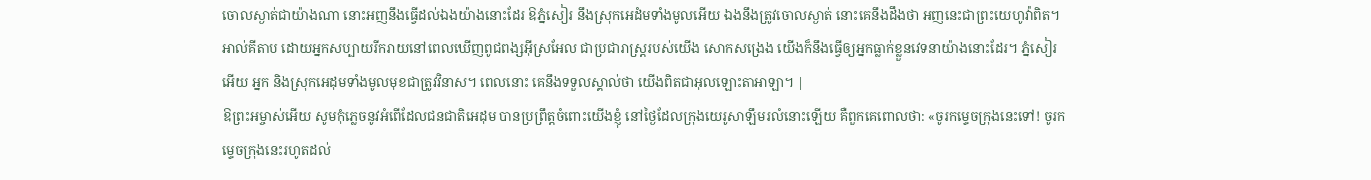ចោលស្ងាត់ជាយ៉ាងណា នោះអញនឹងធ្វើដល់ឯងយ៉ាងនោះដែរ ឱភ្នំសៀរ នឹងស្រុកអេដំមទាំងមូលអើយ ឯងនឹងត្រូវចោលស្ងាត់ នោះគេនឹងដឹងថា អញនេះជាព្រះយេហូវ៉ាពិត។ អាល់គីតាប ដោយអ្នកសប្បាយរីករាយនៅពេលឃើញពូជពង្សអ៊ីស្រអែល ជាប្រជារាស្ត្ររបស់យើង សោកសង្រេង យើងក៏នឹងធ្វើឲ្យអ្នកធ្លាក់ខ្លួនវេទនាយ៉ាងនោះដែរ។ ភ្នំសៀរអើយ អ្នក និងស្រុកអេដុមទាំងមូលមុខជាត្រូវវិនាស។ ពេលនោះ គេនឹងទទួលស្គាល់ថា យើងពិតជាអុលឡោះតាអាឡា។ |
ឱព្រះអម្ចាស់អើយ សូមកុំភ្លេចនូវអំពើដែលជនជាតិអេដុម បានប្រព្រឹត្តចំពោះយើងខ្ញុំ នៅថ្ងៃដែលក្រុងយេរូសាឡឹមរលំនោះឡើយ គឺពួកគេពោលថា: «ចូរកម្ទេចក្រុងនេះទៅ! ចូរកម្ទេចក្រុងនេះរហូតដល់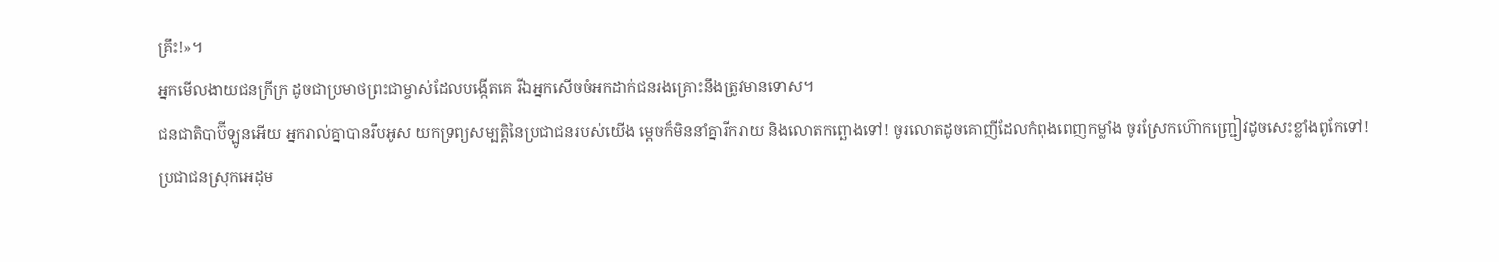គ្រឹះ!»។
អ្នកមើលងាយជនក្រីក្រ ដូចជាប្រមាថព្រះជាម្ចាស់ដែលបង្កើតគេ រីឯអ្នកសើចចំអកដាក់ជនរងគ្រោះនឹងត្រូវមានទោស។
ជនជាតិបាប៊ីឡូនអើយ អ្នករាល់គ្នាបានរឹបអូស យកទ្រព្យសម្បត្តិនៃប្រជាជនរបស់យើង ម្ដេចក៏មិននាំគ្នារីករាយ និងលោតកព្ឆោងទៅ! ចូរលោតដូចគោញីដែលកំពុងពេញកម្លាំង ចូរស្រែកហ៊ោកញ្ជ្រៀវដូចសេះខ្លាំងពូកែទៅ!
ប្រជាជនស្រុកអេដុម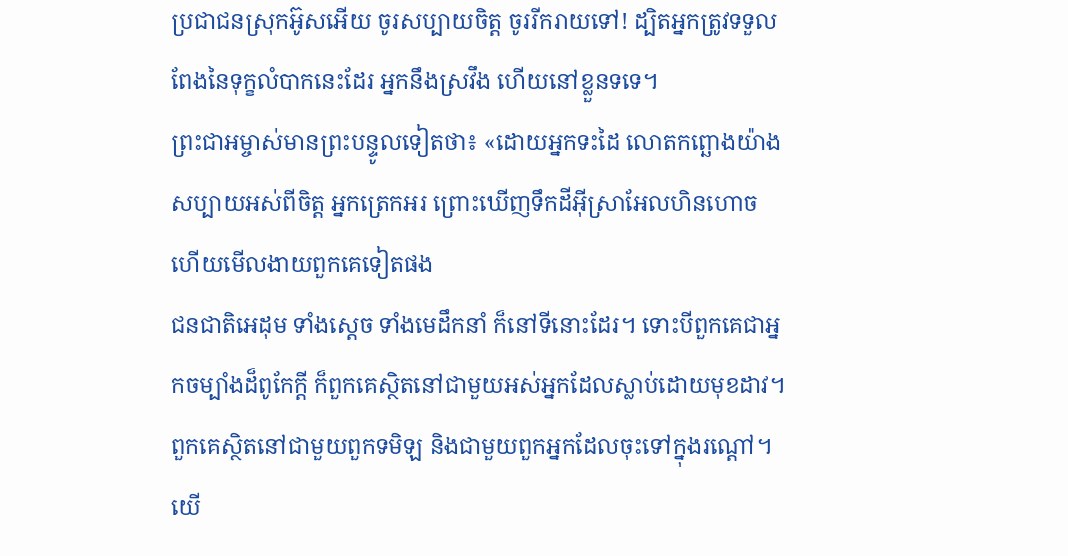ប្រជាជនស្រុកអ៊ូសអើយ ចូរសប្បាយចិត្ត ចូររីករាយទៅ! ដ្បិតអ្នកត្រូវទទួលពែងនៃទុក្ខលំបាកនេះដែរ អ្នកនឹងស្រវឹង ហើយនៅខ្លួនទទេ។
ព្រះជាអម្ចាស់មានព្រះបន្ទូលទៀតថា៖ «ដោយអ្នកទះដៃ លោតកព្ឆោងយ៉ាងសប្បាយអស់ពីចិត្ត អ្នកត្រេកអរ ព្រោះឃើញទឹកដីអ៊ីស្រាអែលហិនហោច ហើយមើលងាយពួកគេទៀតផង
ជនជាតិអេដុម ទាំងស្ដេច ទាំងមេដឹកនាំ ក៏នៅទីនោះដែរ។ ទោះបីពួកគេជាអ្នកចម្បាំងដ៏ពូកែក្ដី ក៏ពួកគេស្ថិតនៅជាមួយអស់អ្នកដែលស្លាប់ដោយមុខដាវ។ ពួកគេស្ថិតនៅជាមួយពួកទមិឡ និងជាមួយពួកអ្នកដែលចុះទៅក្នុងរណ្ដៅ។
យើ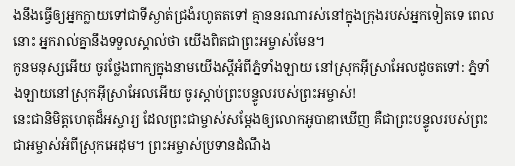ងនឹងធ្វើឲ្យអ្នកក្លាយទៅជាទីស្ងាត់ជ្រងំរហូតតទៅ គ្មាននរណារស់នៅក្នុងក្រុងរបស់អ្នកទៀតទេ ពេលនោះ អ្នករាល់គ្នានឹងទទួលស្គាល់ថា យើងពិតជាព្រះអម្ចាស់មែន។
កូនមនុស្សអើយ ចូរថ្លែងពាក្យក្នុងនាមយើងស្ដីអំពីភ្នំទាំងឡាយ នៅស្រុកអ៊ីស្រាអែលដូចតទៅ: ភ្នំទាំងឡាយនៅស្រុកអ៊ីស្រាអែលអើយ ចូរស្ដាប់ព្រះបន្ទូលរបស់ព្រះអម្ចាស់!
នេះជានិមិត្តហេតុដ៏អស្ចារ្យ ដែលព្រះជាម្ចាស់សម្តែងឲ្យលោកអូបាឌាឃើញ គឺជាព្រះបន្ទូលរបស់ព្រះជាអម្ចាស់អំពីស្រុកអេដុម។ ព្រះអម្ចាស់ប្រទានដំណឹង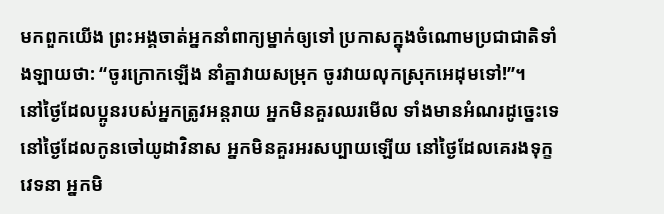មកពួកយើង ព្រះអង្គចាត់អ្នកនាំពាក្យម្នាក់ឲ្យទៅ ប្រកាសក្នុងចំណោមប្រជាជាតិទាំងឡាយថា: “ចូរក្រោកឡើង នាំគ្នាវាយសម្រុក ចូរវាយលុកស្រុកអេដុមទៅ!”។
នៅថ្ងៃដែលប្អូនរបស់អ្នកត្រូវអន្តរាយ អ្នកមិនគួរឈរមើល ទាំងមានអំណរដូច្នេះទេ នៅថ្ងៃដែលកូនចៅយូដាវិនាស អ្នកមិនគួរអរសប្បាយឡើយ នៅថ្ងៃដែលគេរងទុក្ខវេទនា អ្នកមិ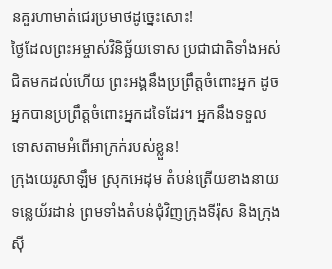នគួរហាមាត់ជេរប្រមាថដូច្នេះសោះ!
ថ្ងៃដែលព្រះអម្ចាស់វិនិច្ឆ័យទោស ប្រជាជាតិទាំងអស់ ជិតមកដល់ហើយ ព្រះអង្គនឹងប្រព្រឹត្តចំពោះអ្នក ដូចអ្នកបានប្រព្រឹត្តចំពោះអ្នកដទៃដែរ។ អ្នកនឹងទទួលទោសតាមអំពើអាក្រក់របស់ខ្លួន!
ក្រុងយេរូសាឡឹម ស្រុកអេដុម តំបន់ត្រើយខាងនាយទន្លេយ័រដាន់ ព្រមទាំងតំបន់ជុំវិញក្រុងទីរ៉ុស និងក្រុងស៊ី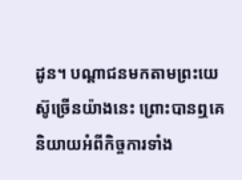ដូន។ បណ្ដាជនមកតាមព្រះយេស៊ូច្រើនយ៉ាងនេះ ព្រោះបានឮគេនិយាយអំពីកិច្ចការទាំង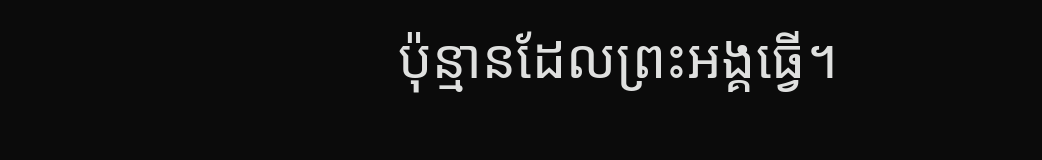ប៉ុន្មានដែលព្រះអង្គធ្វើ។